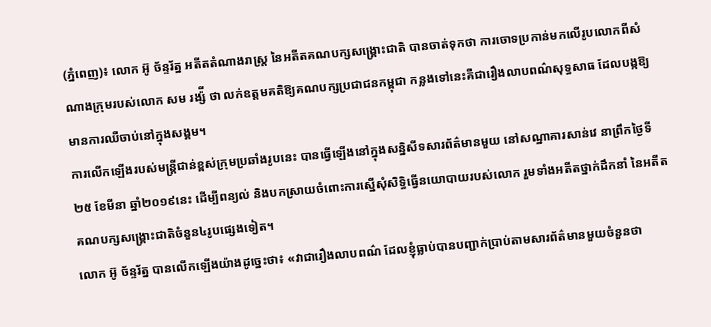(ភ្នំពេញ)៖ លោក អ៊ូ ច័ន្ទរ័ត្ន អតីតតំណាងរាស្រ្ត នៃអតីតគណបក្សសង្រ្គោះជាតិ បានចាត់ទុកថា ការចោទប្រកាន់មកលើរូបលោកពីសំណាងក្រុមរបស់លោក សម រង្ស៉ី ថា លក់ឧត្តមគតិឱ្យគណបក្សប្រជាជនកម្ពុជា កន្លងទៅនេះគឺជារឿងលាបពណ៌សុទ្ធសាធ ដែលបង្កឱ្យមានការឈឺចាប់នៅក្នុងសង្គម។
ការលើកឡើងរបស់មន្រ្តីជាន់ខ្ពស់ក្រុមប្រឆាំងរូបនេះ បានធ្វើឡើងនៅក្នុងសន្និសីទសារព័ត៌មានមួយ នៅសណ្ឋាគារសាន់វេ នាព្រឹកថ្ងៃទី២៥ ខែមីនា ឆ្នាំ២០១៩នេះ ដើម្បីពន្យល់ និងបកស្រាយចំពោះការស្នើសុំសិទ្ធិធ្វើនយោបាយរបស់លោក រួមទាំងអតីតថ្នាក់ដឹកនាំ នៃអតីតគណបក្សសង្រ្គោះជាតិចំនួន៤រូបផ្សេងទៀត។
លោក អ៊ូ ច័ន្ទរ័ត្ន បានលើកឡើងយ៉ាងដូច្នេះថា៖ «វាជារឿងលាបពណ៌ ដែលខ្ញុំធ្លាប់បានបញ្ជាក់ប្រាប់តាមសារព័ត៌មានមួយចំនួនថា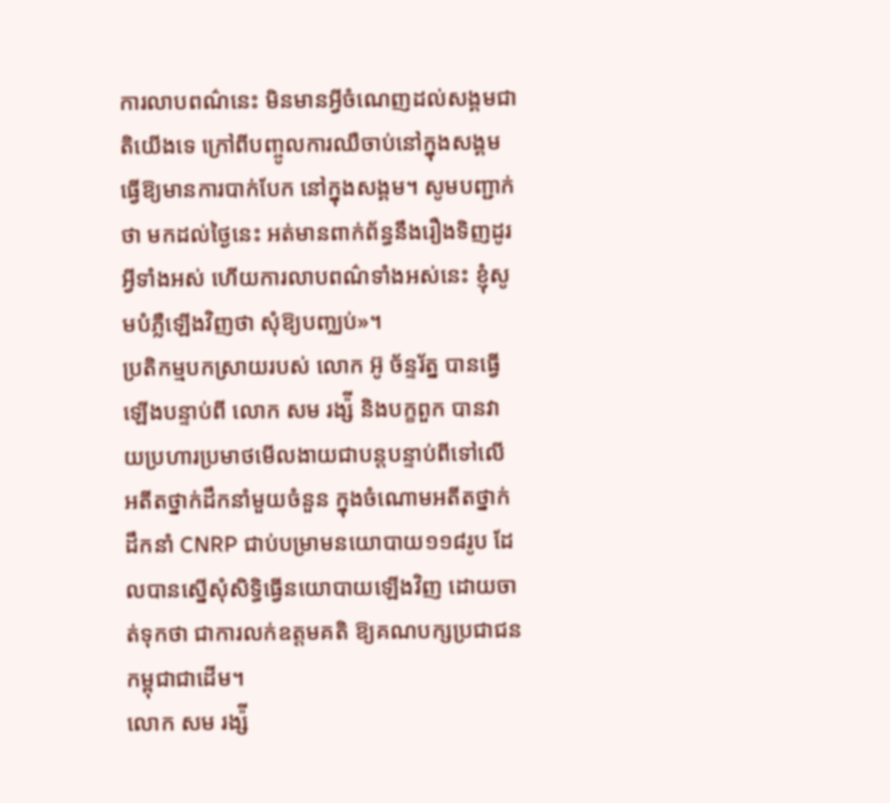ការលាបពណ៌នេះ មិនមានអ្វីចំណេញដល់សង្គមជាតិយើងទេ ក្រៅពីបញ្ចូលការឈឺចាប់នៅក្នុងសង្គម ធ្វើឱ្យមានការបាក់បែក នៅក្នុងសង្គម។ សូមបញ្ជាក់ថា មកដល់ថ្ងៃនេះ អត់មានពាក់ព័ន្ធនឹងរឿងទិញដូរអ្វីទាំងអស់ ហើយការលាបពណ៌ទាំងអស់នេះ ខ្ញុំសូមបំភ្លឺឡើងវិញថា សុំឱ្យបញ្ឈប់»។
ប្រតិកម្មបកស្រាយរបស់ លោក អ៊ូ ច័ន្ទរ័ត្ន បានធ្វើឡើងបន្ទាប់ពី លោក សម រង្ស៉ី និងបក្ខពួក បានវាយប្រហារប្រមាថមើលងាយជាបន្តបន្ទាប់ពីទៅលើ អតីតថ្នាក់ដឹកនាំមួយចំនួន ក្នុងចំណោមអតីតថ្នាក់ដឹកនាំ CNRP ជាប់បម្រាមនយោបាយ១១៨រូប ដែលបានស្នើសុំសិទ្ធិធ្វើនយោបាយឡើងវិញ ដោយចាត់ទុកថា ជាការលក់ឧត្តមគតិ ឱ្យគណបក្សប្រជាជនកម្ពុជាជាដើម។
លោក សម រង្ស៉ី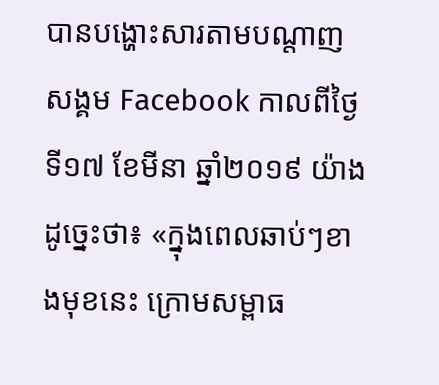បានបង្ហោះសារតាមបណ្តាញសង្គម Facebook កាលពីថ្ងៃទី១៧ ខែមីនា ឆ្នាំ២០១៩ យ៉ាងដូច្នេះថា៖ «ក្នុងពេលឆាប់ៗខាងមុខនេះ ក្រោមសម្ពាធ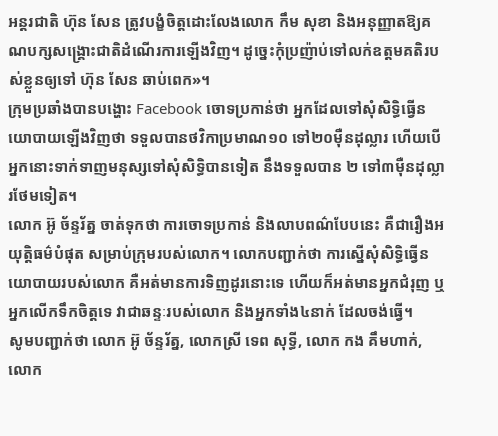អន្តរជាតិ ហ៊ុន សែន ត្រូវបង្ខំចិត្តដោះលែងលោក កឹម សុខា និងអនុញ្ញាតឱ្យគណបក្សសង្គ្រោះជាតិដំណើរការឡើងវិញ។ ដូច្នេះកុំប្រញ៉ាប់ទៅលក់ឧត្តមគតិរបស់ខ្លួនឲ្យទៅ ហ៊ុន សែន ឆាប់ពេក»។
ក្រុមប្រឆាំងបានបង្ហោះ Facebook ចោទប្រកាន់ថា អ្នកដែលទៅសុំសិទ្ធិធ្វើនយោបាយឡើងវិញថា ទទួលបានថវិកាប្រមាណ១០ ទៅ២០ម៉ឺនដុល្លារ ហើយបើអ្នកនោះទាក់ទាញមនុស្សទៅសុំសិទ្ធិបានទៀត នឹងទទួលបាន ២ ទៅ៣ម៉ឺនដុល្លារថែមទៀត។
លោក អ៊ូ ច័ន្ទរ័ត្ន ចាត់ទុកថា ការចោទប្រកាន់ និងលាបពណ៌បែបនេះ គឺជារឿងអយុត្តិធម៌បំផុត សម្រាប់ក្រុមរបស់លោក។ លោកបញ្ជាក់ថា ការស្នើសុំសិទ្ធិធ្វើនយោបាយរបស់លោក គឺអត់មានការទិញដូរនោះទេ ហើយក៏អត់មានអ្នកជំរុញ ឬអ្នកលើកទឹកចិត្តទេ វាជាឆន្ទៈរបស់លោក និងអ្នកទាំង៤នាក់ ដែលចង់ធ្វើ។
សូមបញ្ជាក់ថា លោក អ៊ូ ច័ន្ទរ័ត្ន, លោកស្រី ទេព សុទ្ធី, លោក កង គឹមហាក់, លោក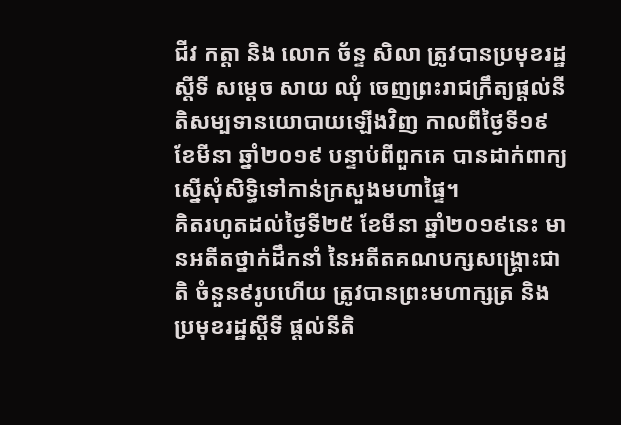ជីវ កត្តា និង លោក ច័ន្ទ សិលា ត្រូវបានប្រមុខរដ្ឋស្តីទី សម្តេច សាយ ឈុំ ចេញព្រះរាជក្រឹត្យផ្តល់នីតិសម្បទានយោបាយឡើងវិញ កាលពីថ្ងៃទី១៩ ខែមីនា ឆ្នាំ២០១៩ បន្ទាប់ពីពួកគេ បានដាក់ពាក្យស្នើសុំសិទ្ធិទៅកាន់ក្រសួងមហាផ្ទៃ។
គិតរហូតដល់ថ្ងៃទី២៥ ខែមីនា ឆ្នាំ២០១៩នេះ មានអតីតថ្នាក់ដឹកនាំ នៃអតីតគណបក្សសង្រ្គោះជាតិ ចំនួន៩រូបហើយ ត្រូវបានព្រះមហាក្សត្រ និងប្រមុខរដ្ឋស្តីទី ផ្តល់នីតិ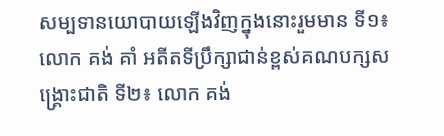សម្បទានយោបាយឡើងវិញក្នុងនោះរួមមាន ទី១៖ លោក គង់ គាំ អតីតទីប្រឹក្សាជាន់ខ្ពស់គណបក្សសង្រ្គោះជាតិ ទី២៖ លោក គង់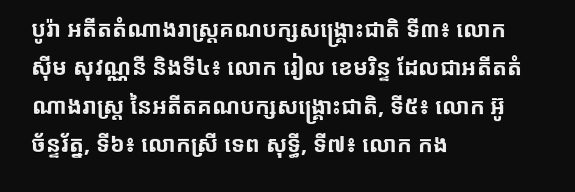បូរ៉ា អតីតតំណាងរាស្រ្តគណបក្សសង្រ្គោះជាតិ ទី៣៖ លោក ស៊ីម សុវណ្ណនី និងទី៤៖ លោក រៀល ខេមរិន្ទ ដែលជាអតីតតំណាងរាស្រ្ត នៃអតីតគណបក្សសង្រ្គោះជាតិ, ទី៥៖ លោក អ៊ូ ច័ន្ទរ័ត្ន, ទី៦៖ លោកស្រី ទេព សុទ្ធី, ទី៧៖ លោក កង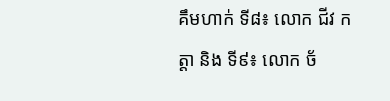គឹមហាក់ ទី៨៖ លោក ជីវ កត្តា និង ទី៩៖ លោក ច័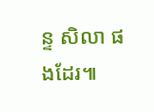ន្ទ សិលា ផងដែរ៕